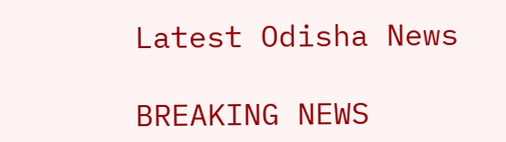Latest Odisha News

BREAKING NEWS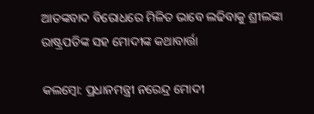ଆତଙ୍କବାଦ ବିରୋଧରେ ମିଳିତ ଭାବେ ଲଢିବାକୁ ଶ୍ରୀଲଙ୍କା ରାଷ୍ଟ୍ରପତିଙ୍କ ସହ ମୋଦୀଙ୍କ କଥାବାର୍ତ୍ତା

କଲମ୍ବୋ: ପ୍ରଧାନମନ୍ତ୍ରୀ ନରେନ୍ଦ୍ର ମୋଦୀ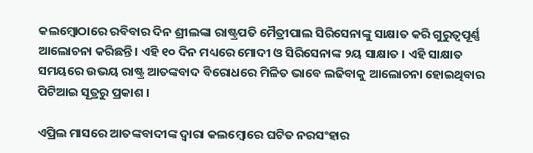କଲମ୍ବୋଠାରେ ରବିବାର ଦିନ ଶ୍ରୀଲଙ୍କା ରାଷ୍ଟ୍ରପତି ମୈତ୍ରୀପାଲ ସିରିସେନାଙ୍କୁ ସାକ୍ଷାତ କରି ଗୁରୁତ୍ୱପୂର୍ଣ୍ଣ ଆଲୋଚନା କରିଛନ୍ତି । ଏହି ୧୦ ଦିନ ମଧ୍ୟରେ ମୋଦୀ ଓ ସିରିସେନାଙ୍କ ୨ୟ ସାକ୍ଷାତ । ଏହି ସାକ୍ଷାତ ସମୟରେ ଉଭୟ ରାଷ୍ଟ୍ର ଆତଙ୍କବାଦ ବିରୋଧରେ ମିଳିତ ଭାବେ ଲଢିବାକୁ ଆଲୋଚନା ହୋଇଥିବାର ପିଟିଆଇ ସୂତ୍ରରୁ ପ୍ରକାଶ ।

ଏପ୍ରିଲ ମାସରେ ଆତଙ୍କବାଦୀଙ୍କ ଦ୍ୱାରା କଲମ୍ବୋରେ ଘଟିତ ନରସଂହାର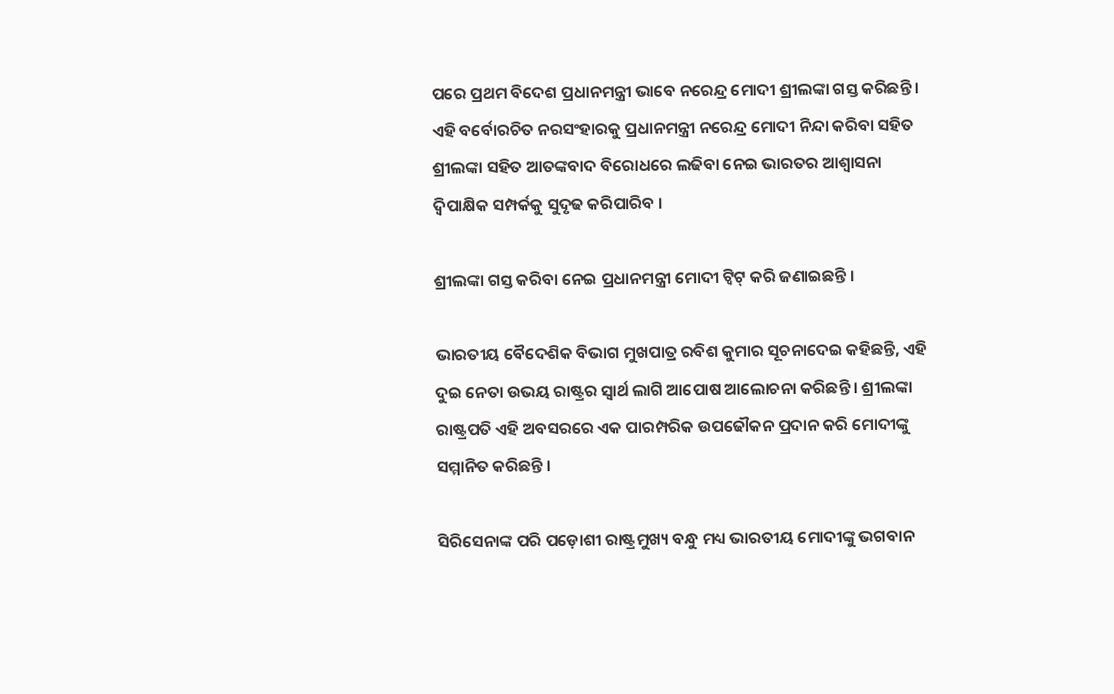ପରେ ପ୍ରଥମ ବିଦେଶ ପ୍ରଧାନମନ୍ତ୍ରୀ ଭାବେ ନରେନ୍ଦ୍ର ମୋଦୀ ଶ୍ରୀଲଙ୍କା ଗସ୍ତ କରିଛନ୍ତି । ଏହି ବର୍ବୋରଚିତ ନରସଂହାରକୁ ପ୍ରଧାନମନ୍ତ୍ରୀ ନରେନ୍ଦ୍ର ମୋଦୀ ନିନ୍ଦା କରିବା ସହିତ ଶ୍ରୀଲଙ୍କା ସହିତ ଆତଙ୍କବାଦ ବିରୋଧରେ ଲଢିବା ନେଇ ଭାରତର ଆଶ୍ୱାସନା ଦ୍ୱିପାକ୍ଷିକ ସମ୍ପର୍କକୁ ସୁଦୃଢ କରିପାରିବ ।

ଶ୍ରୀଲଙ୍କା ଗସ୍ତ କରିବା ନେଇ ପ୍ରଧାନମନ୍ତ୍ରୀ ମୋଦୀ ଟ୍ୱିଟ୍ କରି ଜଣାଇଛନ୍ତି ।

ଭାରତୀୟ ବୈଦେଶିକ ବିଭାଗ ମୁଖପାତ୍ର ରବିଶ କୁମାର ସୂଚନାଦେଇ କହିଛନ୍ତି, ଏହି ଦୁଇ ନେତା ଉଭୟ ରାଷ୍ଟ୍ରର ସ୍ୱାର୍ଥ ଲାଗି ଆପୋଷ ଆଲୋଚନା କରିଛନ୍ତି । ଶ୍ରୀଲଙ୍କା ରାଷ୍ଟ୍ରପତି ଏହି ଅବସରରେ ଏକ ପାରମ୍ପରିକ ଉପଢୌକନ ପ୍ରଦାନ କରି ମୋଦୀଙ୍କୁ ସମ୍ମାନିତ କରିଛନ୍ତି ।

ସିରିସେନାଙ୍କ ପରି ପଡ଼ୋଶୀ ରାଷ୍ଟ୍ରମୁଖ୍ୟ ବନ୍ଧୁ ମଧ୍ୟ ଭାରତୀୟ ମୋଦୀଙ୍କୁ ଭଗବାନ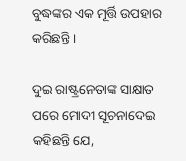ବୁଦ୍ଧଙ୍କର ଏକ ମୂର୍ତ୍ତି ଉପହାର କରିଛନ୍ତି ।

ଦୁଇ ରାଷ୍ଟ୍ରନେତାଙ୍କ ସାକ୍ଷାତ ପରେ ମୋଦୀ ସୂଚନାଦେଇ କହିଛନ୍ତି ଯେ,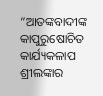“ଆତଙ୍କବାଦୀଙ୍କ କାପୁରୁଷୋଚିତ କାର୍ଯ୍ୟକଳାପ ଶ୍ରୀଲଙ୍କାର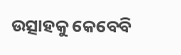ଉତ୍ସାହକୁ କେବେବି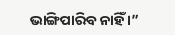ଭାଙ୍ଗିପାରିବ ନାହିଁ ।”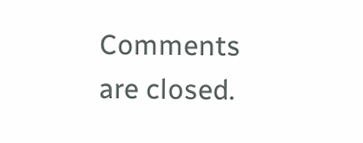Comments are closed.